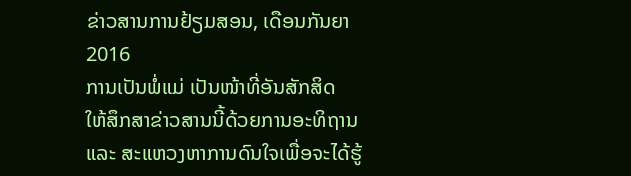ຂ່າວສານການຢ້ຽມສອນ, ເດືອນກັນຍາ 2016
ການເປັນພໍ່ແມ່ ເປັນໜ້າທີ່ອັນສັກສິດ
ໃຫ້ສຶກສາຂ່າວສານນີ້ດ້ວຍການອະທິຖານ ແລະ ສະແຫວງຫາການດົນໃຈເພື່ອຈະໄດ້ຮູ້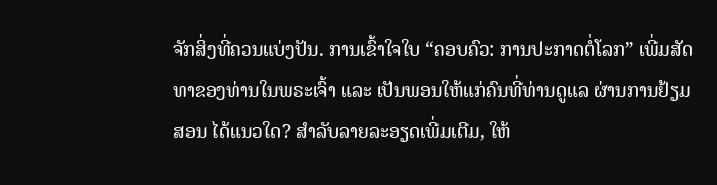ຈັກສິ່ງທີ່ຄວນແບ່ງປັນ. ການເຂົ້າໃຈໃບ “ຄອບຄົວ: ການປະກາດຕໍ່ໂລກ” ເພີ່ມສັດທາຂອງທ່ານໃນພຣະເຈົ້າ ແລະ ເປັນພອນໃຫ້ແກ່ຄົນທີ່ທ່ານດູແລ ຜ່ານການຢ້ຽມສອນ ໄດ້ແນວໃດ? ສຳລັບລາຍລະອຽດເພີ່ມເຕີມ, ໃຫ້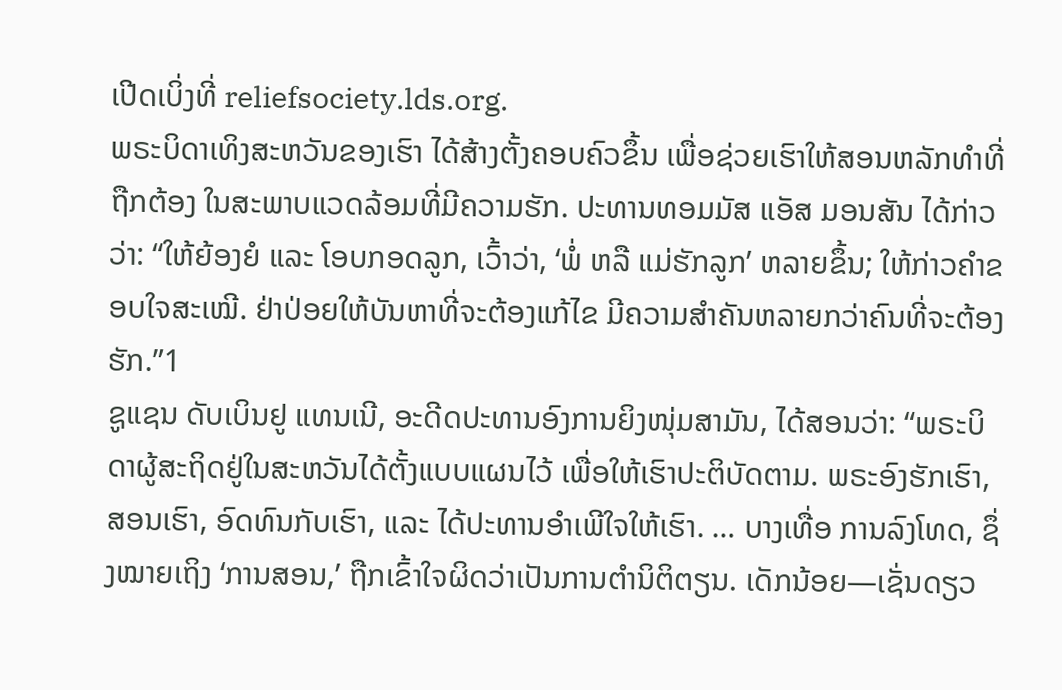ເປີດເບິ່ງທີ່ reliefsociety.lds.org.
ພຣະບິດາເທິງສະຫວັນຂອງເຮົາ ໄດ້ສ້າງຕັ້ງຄອບຄົວຂຶ້ນ ເພື່ອຊ່ວຍເຮົາໃຫ້ສອນຫລັກທຳທີ່ຖືກຕ້ອງ ໃນສະພາບແວດລ້ອມທີ່ມີຄວາມຮັກ. ປະທານທອມມັສ ແອັສ ມອນສັນ ໄດ້ກ່າວວ່າ: “ໃຫ້ຍ້ອງຍໍ ແລະ ໂອບກອດລູກ, ເວົ້າວ່າ, ‘ພໍ່ ຫລື ແມ່ຮັກລູກ’ ຫລາຍຂຶ້ນ; ໃຫ້ກ່າວຄຳຂອບໃຈສະເໝີ. ຢ່າປ່ອຍໃຫ້ບັນຫາທີ່ຈະຕ້ອງແກ້ໄຂ ມີຄວາມສຳຄັນຫລາຍກວ່າຄົນທີ່ຈະຕ້ອງຮັກ.”1
ຊູແຊນ ດັບເບິນຢູ ແທນເນີ, ອະດີດປະທານອົງການຍິງໜຸ່ມສາມັນ, ໄດ້ສອນວ່າ: “ພຣະບິດາຜູ້ສະຖິດຢູ່ໃນສະຫວັນໄດ້ຕັ້ງແບບແຜນໄວ້ ເພື່ອໃຫ້ເຮົາປະຕິບັດຕາມ. ພຣະອົງຮັກເຮົາ, ສອນເຮົາ, ອົດທົນກັບເຮົາ, ແລະ ໄດ້ປະທານອຳເພີໃຈໃຫ້ເຮົາ. … ບາງເທື່ອ ການລົງໂທດ, ຊຶ່ງໝາຍເຖິງ ‘ການສອນ,’ ຖືກເຂົ້າໃຈຜິດວ່າເປັນການຕຳນິຕິຕຽນ. ເດັກນ້ອຍ—ເຊັ່ນດຽວ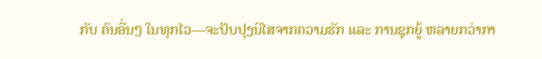ກັບ ຄົນອື່ນໆ ໃນທຸກໄວ—ຈະປັບປຸງນິໄສຈາກຄວາມຮັກ ແລະ ການຊຸກຍູ້ ຫລາຍກວ່າກາ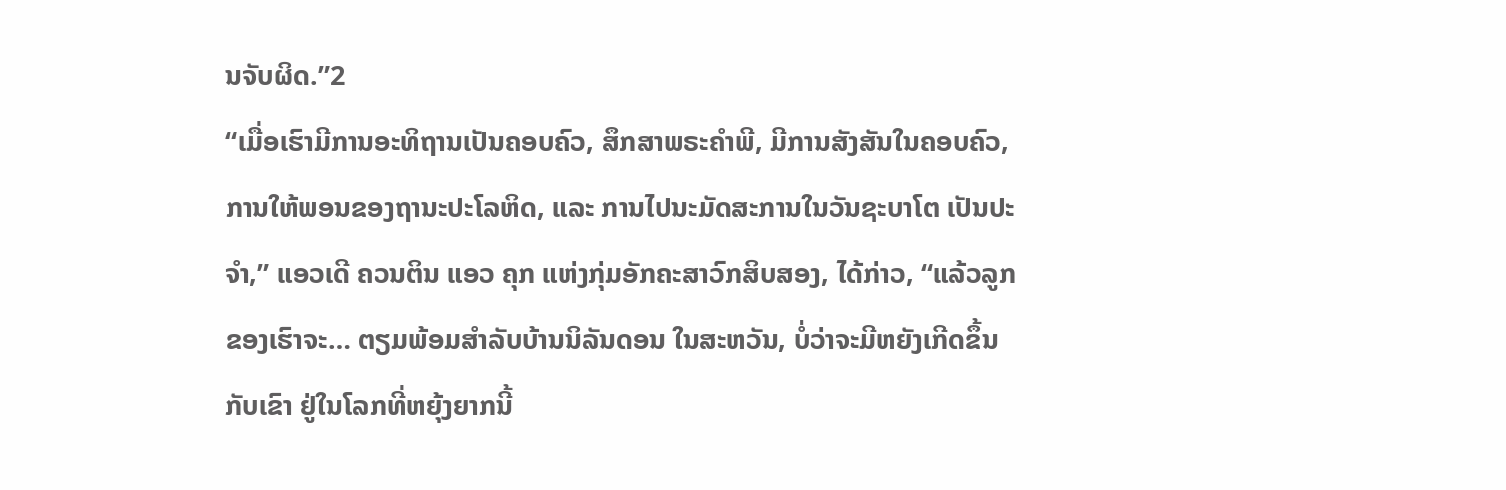ນຈັບຜິດ.”2
“ເມື່ອເຮົາມີການອະທິຖານເປັນຄອບຄົວ, ສຶກສາພຣະຄຳພີ, ມີການສັງສັນໃນຄອບຄົວ, ການໃຫ້ພອນຂອງຖານະປະໂລຫິດ, ແລະ ການໄປນະມັດສະການໃນວັນຊະບາໂຕ ເປັນປະຈຳ,” ແອວເດີ ຄວນຕິນ ແອວ ຄຸກ ແຫ່ງກຸ່ມອັກຄະສາວົກສິບສອງ, ໄດ້ກ່າວ, “ແລ້ວລູກຂອງເຮົາຈະ… ຕຽມພ້ອມສຳລັບບ້ານນິລັນດອນ ໃນສະຫວັນ, ບໍ່ວ່າຈະມີຫຍັງເກີດຂຶ້ນກັບເຂົາ ຢູ່ໃນໂລກທີ່ຫຍຸ້ງຍາກນີ້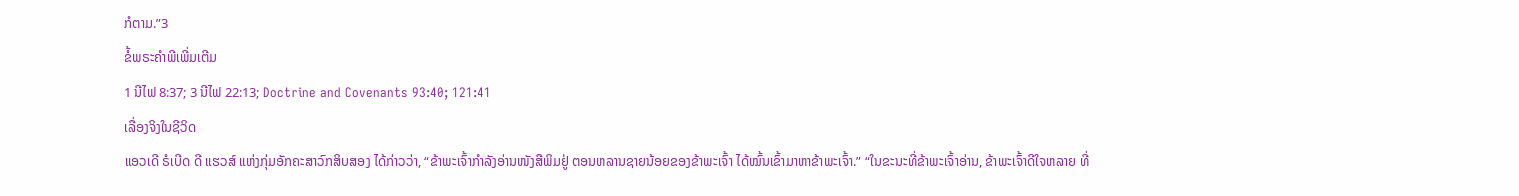ກໍຕາມ.”3
ຂໍ້ພຣະຄຳພີເພີ່ມເຕີມ
1 ນີໄຟ 8:37; 3 ນີໄຟ 22:13; Doctrine and Covenants 93:40; 121:41
ເລື່ອງຈິງໃນຊີວິດ
ແອວເດີ ຣໍເບີດ ດີ ແຮວສ໌ ແຫ່ງກຸ່ມອັກຄະສາວົກສິບສອງ ໄດ້ກ່າວວ່າ, “ຂ້າພະເຈົ້າກຳລັງອ່ານໜັງສືພິມຢູ່ ຕອນຫລານຊາຍນ້ອຍຂອງຂ້າພະເຈົ້າ ໄດ້ໝົ້ນເຂົ້າມາຫາຂ້າພະເຈົ້າ.” “ໃນຂະນະທີ່ຂ້າພະເຈົ້າອ່ານ, ຂ້າພະເຈົ້າດີໃຈຫລາຍ ທີ່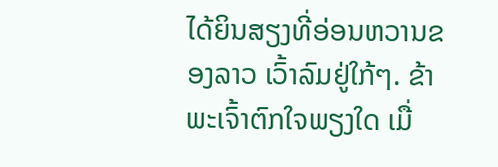ໄດ້ຍິນສຽງທີ່ອ່ອນຫວານຂອງລາວ ເວົ້າລົມຢູ່ໃກ້ໆ. ຂ້າພະເຈົ້າຕົກໃຈພຽງໃດ ເມື່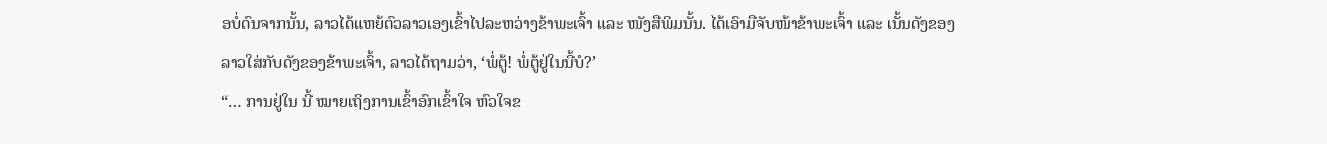ອບໍ່ດົນຈາກນັ້ນ, ລາວໄດ້ແຫຍ້ຕົວລາວເອງເຂົ້າໄປລະຫວ່າງຂ້າພະເຈົ້າ ແລະ ໜັງສືພິມນັ້ນ. ໄດ້ເອົາມືຈັບໜ້າຂ້າພະເຈົ້າ ແລະ ເນັ້ນດັງຂອງລາວໃສ່ກັບດັງຂອງຂ້າພະເຈົ້າ, ລາວໄດ້ຖາມວ່າ, ‘ພໍ່ຕູ້! ພໍ່ຕູ້ຢູ່ໃນນີ້ບໍ?’
“… ການຢູ່ໃນ ນີ້ ໝາຍເຖິງການເຂົ້າອົກເຂົ້າໃຈ ຫົວໃຈຂ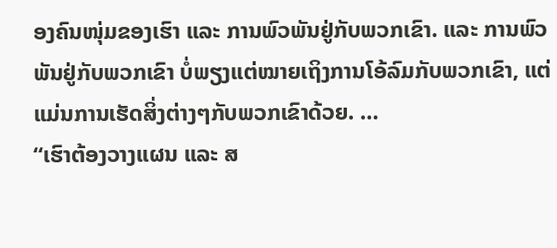ອງຄົນໜຸ່ມຂອງເຮົາ ແລະ ການພົວພັນຢູ່ກັບພວກເຂົາ. ແລະ ການພົວພັນຢູ່ກັບພວກເຂົາ ບໍ່ພຽງແຕ່ໝາຍເຖິງການໂອ້ລົມກັບພວກເຂົາ, ແຕ່ແມ່ນການເຮັດສິ່ງຕ່າງໆກັບພວກເຂົາດ້ວຍ. …
“ເຮົາຕ້ອງວາງແຜນ ແລະ ສ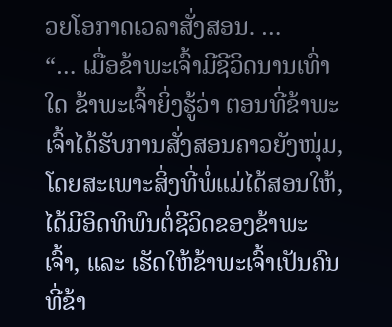ວຍໂອກາດເວລາສັ່ງສອນ. …
“… ເມື່ອຂ້າພະເຈົ້າມີຊີວິດນານເທົ່າໃດ ຂ້າພະເຈົ້າຍິ່ງຮູ້ວ່າ ຕອນທີ່ຂ້າພະເຈົ້າໄດ້ຮັບການສັ່ງສອນຄາວຍັງໜຸ່ມ, ໂດຍສະເພາະສິ່ງທີ່ພໍ່ແມ່ໄດ້ສອນໃຫ້, ໄດ້ມີອິດທິພົນຕໍ່ຊີວິດຂອງຂ້າພະເຈົ້າ, ແລະ ເຮັດໃຫ້ຂ້າພະເຈົ້າເປັນຄົນ ທີ່ຂ້າ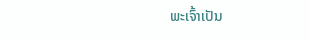ພະເຈົ້າເປັນ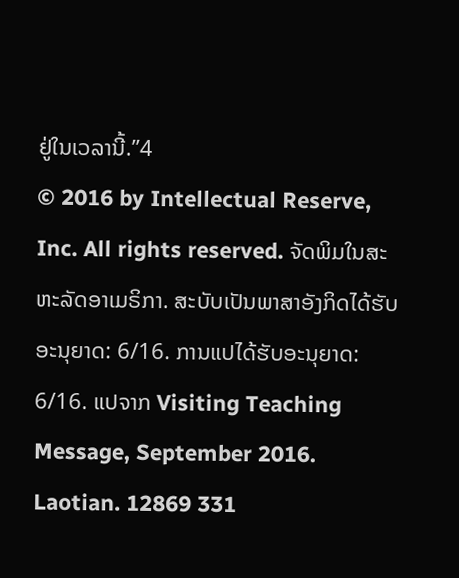ຢູ່ໃນເວລານີ້.”4
© 2016 by Intellectual Reserve, Inc. All rights reserved. ຈັດພິມໃນສະຫະລັດອາເມຣິກາ. ສະບັບເປັນພາສາອັງກິດໄດ້ຮັບອະນຸຍາດ: 6/16. ການແປໄດ້ຮັບອະນຸຍາດ: 6/16. ແປຈາກ Visiting Teaching Message, September 2016. Laotian. 12869 331